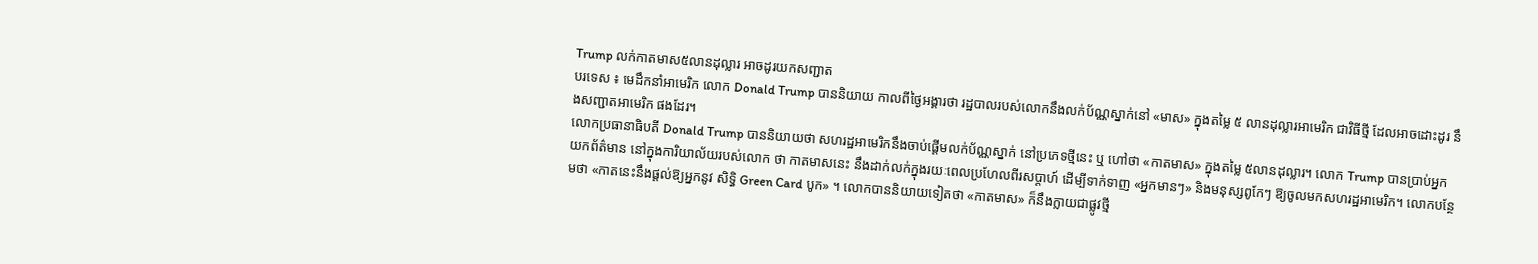Trump លក់កាតមាស៥លានដុល្លារ អាចដូរយកសញ្ជាត
បរទេស ៖ មេដឹកនាំអាមេរិក លោក Donald Trump បាននិយាយ កាលពីថ្ងៃអង្គារថា រដ្ឋបាលរបស់លោកនឹងលក់ប័ណ្ណស្នាក់នៅ «មាស» ក្នុងតម្លៃ ៥ លានដុល្លារអាមេរិក ជាវិធីថ្មី ដែលអាចដោះដូរ នឹងសញ្ជាតអាមេរិក ផងដែរ។
លោកប្រធានាធិបតី Donald Trump បាននិយាយថា សហរដ្ឋអាមេរិកនឹងចាប់ផ្តើមលក់ប័ណ្ណស្នាក់ នៅប្រភេទថ្មីនេះ ឬ ហៅថា «កាតមាស» ក្នុងតម្លៃ ៥លានដុល្លារ។ លោក Trump បានប្រាប់អ្នកយកព័ត៌មាន នៅក្នុងការិយាល័យរបស់លោក ថា កាតមាសនេះ នឹងដាក់លក់ក្នុងរយៈពេលប្រហែលពីរសប្តាហ៍ ដើម្បីទាក់ទាញ «អ្នកមានៗ» និងមនុស្សពូកែៗ ឱ្យចូលមកសហរដ្ឋអាមេរិក។ លោកបន្ថែមថា «កាតនេះនឹងផ្តល់ឱ្យអ្នកនូវ សិទ្ធិ Green Card បូក» ។ លោកបាននិយាយទៀតថា «កាតមាស» ក៏នឹងក្លាយជាផ្លូវថ្មី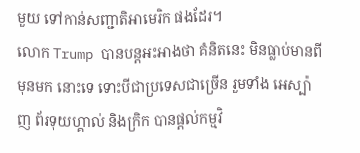មួយ ទៅកាន់សញ្ជាតិអាមេរិក ផងដែរ។
លោក Trump បានបន្តអះអាងថា គំនិតនេះ មិនធ្លាប់មានពីមុនមក នោះទេ ទោះបីជាប្រទេសជាច្រើន រួមទាំង អេស្ប៉ាញ ព័រទុយហ្គាល់ និងក្រិក បានផ្តល់កម្មវិ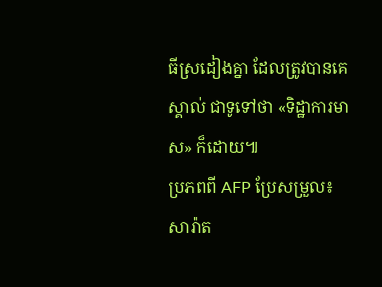ធីស្រដៀងគ្នា ដែលត្រូវបានគេស្គាល់ ជាទូទៅថា «ទិដ្ឋាការមាស» ក៏ដោយ៕
ប្រភពពី AFP ប្រែសម្រួល៖ សារ៉ាត